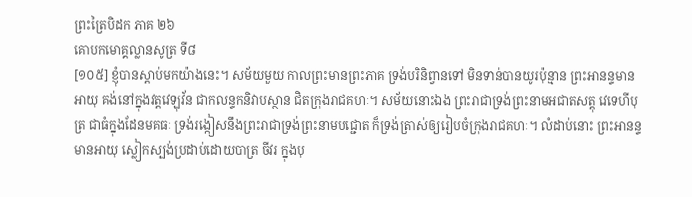ព្រះត្រៃបិដក ភាគ ២៦
គោបកមោគ្គល្លានសូត្រ ទី៨
[១០៥] ខ្ញុំបានស្តាប់មកយ៉ាងនេះ។ សម័យមួយ កាលព្រះមានព្រះភាគ ទ្រង់បរិនិព្វានទៅ មិនទាន់បានយូរប៉ុន្មាន ព្រះអានន្ទមានអាយុ គង់នៅក្នុងវត្តវេឡុវ័ន ជាកលន្ទកនិវាបស្ថាន ជិតក្រុងរាជគហៈ។ សម័យនោះឯង ព្រះរាជាទ្រង់ព្រះនាមអជាតសត្តុ វេទេហីបុត្រ ជាធំក្នុងដែនមគធៈ ទ្រង់រង្កៀសនឹងព្រះរាជាទ្រង់ព្រះនាមបជ្ជោត ក៏ទ្រង់ត្រាស់ឲ្យរៀបចំក្រុងរាជគហៈ។ លំដាប់នោះ ព្រះអានន្ទមានអាយុ ស្លៀកស្បង់ប្រដាប់ដោយបាត្រ ចីវរ ក្នុងបុ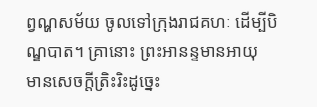ព្វណ្ហសម័យ ចូលទៅក្រុងរាជគហៈ ដើម្បីបិណ្ឌបាត។ គ្រានោះ ព្រះអានន្ទមានអាយុ មានសេចក្តីត្រិះរិះដូច្នេះ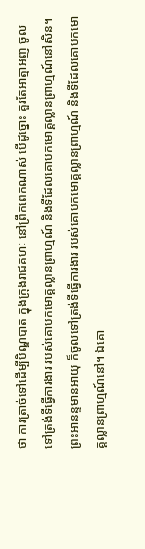ថា ការត្រាច់ទៅដើម្បីបិណ្ឌបាត ក្នុងក្រុងរាជគហៈ នៅព្រឹកពេកណាស់ បើដូច្នោះ គួរតែអាត្មាអញ ចូលទៅត្រង់ទីធ្វើការងារ របស់គោបកមោគ្គល្លានព្រាហ្មណ៍ និងទីដែលគោបកមោគ្គល្លានព្រាហ្មណ៍នៅសិន។ ព្រះអានន្ទមានអាយុ ក៏ចូលទៅត្រង់ទីធ្វើការងារ របស់គោបកមោគ្គល្លានព្រាហ្មណ៍ និងទីដែលគោបកមោគ្គល្លានព្រាហ្មណ៍នៅ។ ឯគោ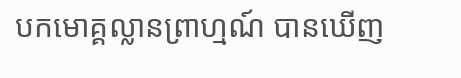បកមោគ្គល្លានព្រាហ្មណ៍ បានឃើញ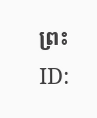ព្រះ
ID: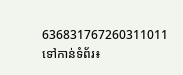636831767260311011
ទៅកាន់ទំព័រ៖